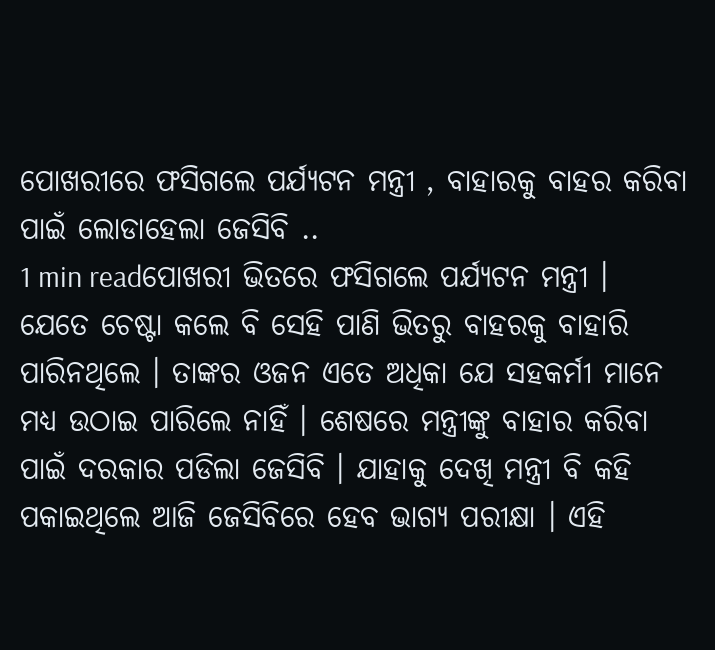ପୋଖରୀରେ ଫସିଗଲେ ପର୍ଯ୍ୟଟନ ମନ୍ତ୍ରୀ , ବାହାରକୁ ବାହର କରିବା ପାଇଁ ଲୋଡାହେଲା ଜେସିବି ..
1 min readପୋଖରୀ ଭିତରେ ଫସିଗଲେ ପର୍ଯ୍ୟଟନ ମନ୍ତ୍ରୀ । ଯେତେ ଚେଷ୍ଟା କଲେ ବି ସେହି ପାଣି ଭିତରୁ ବାହରକୁ ବାହାରି ପାରିନଥିଲେ । ତାଙ୍କର ଓଜନ ଏତେ ଅଧିକା ଯେ ସହକର୍ମୀ ମାନେ ମଧ୍ୟ ଉଠାଇ ପାରିଲେ ନାହିଁ । ଶେଷରେ ମନ୍ତ୍ରୀଙ୍କୁ ବାହାର କରିବା ପାଇଁ ଦରକାର ପଡିଲା ଜେସିବି । ଯାହାକୁ ଦେଖି ମନ୍ତ୍ରୀ ବି କହି ପକାଇଥିଲେ ଆଜି ଜେସିବିରେ ହେବ ଭାଗ୍ୟ ପରୀକ୍ଷା । ଏହି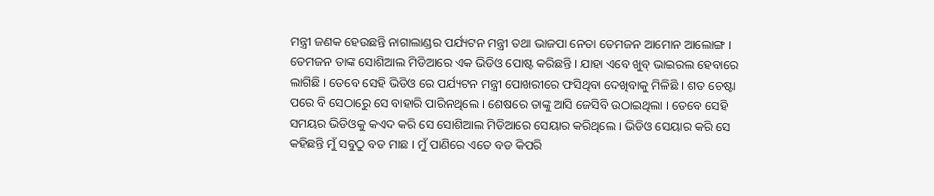ମନ୍ତ୍ରୀ ଜଣକ ହେଉଛନ୍ତି ନାଗାଲାଣ୍ଡର ପର୍ଯ୍ୟଟନ ମନ୍ତ୍ରୀ ତଥା ଭାଜପା ନେତା ତେମଜନ ଆମୋନ ଆଲୋଙ୍ଗ ।
ତେମଜନ ତାଙ୍କ ସୋଶିଆଲ ମିଡିଆରେ ଏକ ଭିଡିଓ ପୋଷ୍ଟ କରିଛନ୍ତି । ଯାହା ଏବେ ଖୁବ୍ ଭାଇରଲ ହେବାରେ ଲାଗିଛି । ତେବେ ସେହି ଭିଡିଓ ରେ ପର୍ଯ୍ୟଟନ ମନ୍ତ୍ରୀ ପୋଖରୀରେ ଫସିଥିବା ଦେଖିବାକୁ ମିଳିଛି । ଶତ ଚେଷ୍ଟା ପରେ ବି ସେଠାରେୁ ସେ ବାହାରି ପାରିନଥିଲେ । ଶେଷରେ ତାଙ୍କୁ ଆସି ଜେସିବି ଉଠାଇଥିଲା । ତେବେ ସେହି ସମୟର ଭିଡିଓକୁ କଏଦ କରି ସେ ସୋଶିଆଲ ମିଡିଆରେ ସେୟାର କରିଥିଲେ । ଭିଡିଓ ସେୟାର କରି ସେ କହିଛନ୍ତି ମୁଁ ସବୁଠୁ ବଡ ମାଛ । ମୁଁ ପାଣିରେ ଏତେ ବଡ କିପରି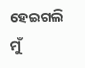ହେଇଗଲି ମୁଁ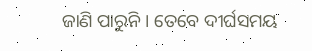ଜାଣି ପାରୁନି । ତେବେ ଦୀର୍ଘସମୟ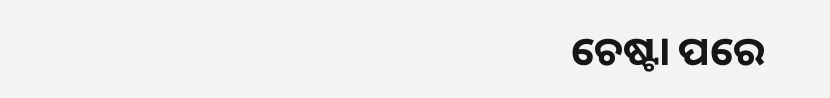ଚେଷ୍ଟା ପରେ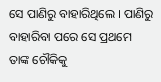ସେ ପାଣିରୁ ବାହାରିଥିଲେ । ପାଣିରୁ ବାହାରିବା ପରେ ସେ ପ୍ରଥମେ ତାଙ୍କ ଚୌକିକୁ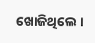ଖୋଜିଥିଲେ ।